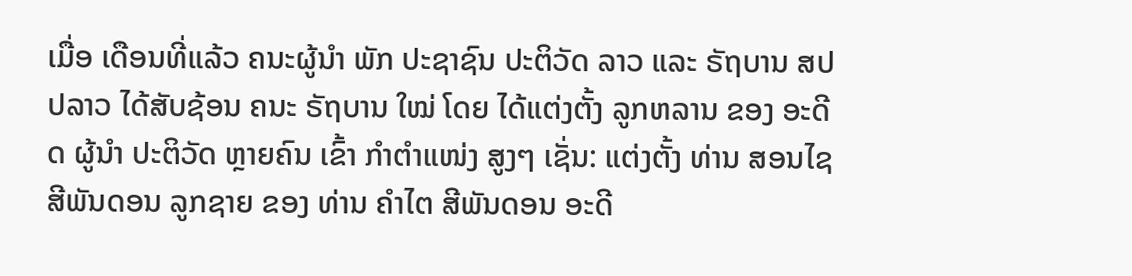ເມື່ອ ເດືອນທີ່ແລ້ວ ຄນະຜູ້ນຳ ພັກ ປະຊາຊົນ ປະຕິວັດ ລາວ ແລະ ຣັຖບານ ສປປລາວ ໄດ້ສັບຊ້ອນ ຄນະ ຣັຖບານ ໃໝ່ ໂດຍ ໄດ້ແຕ່ງຕັ້ງ ລູກຫລານ ຂອງ ອະດີດ ຜູ້ນຳ ປະຕິວັດ ຫຼາຍຄົນ ເຂົ້າ ກຳຕຳແໜ່ງ ສູງໆ ເຊັ່ນ: ແຕ່ງຕັ້ງ ທ່ານ ສອນໄຊ ສີພັນດອນ ລູກຊາຍ ຂອງ ທ່ານ ຄຳໄຕ ສີພັນດອນ ອະດີ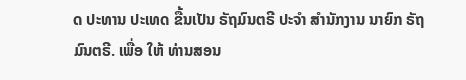ດ ປະທານ ປະເທດ ຂື້ນເປັນ ຣັຖມົນຕຣີ ປະຈຳ ສຳນັກງານ ນາຍົກ ຣັຖມົນຕຣີ. ເພື່ອ ໃຫ້ ທ່ານສອນ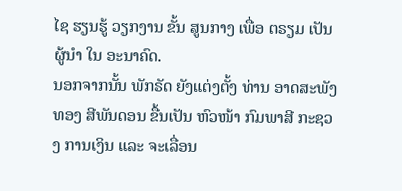ໄຊ ຮຽນຮູ້ ວຽກງານ ຂັ້ນ ສູນກາງ ເພື່ອ ຕຣຽມ ເປັນຜູ້ນຳ ໃນ ອະນາຄົດ.
ນອກຈາກນັ້ນ ພັກຣັດ ຍັງແຕ່ງຕັ້ງ ທ່ານ ອາດສະພັງທອງ ສີພັນດອນ ຂື້ນເປັນ ຫົວໜ້າ ກົມພາສີ ກະຊວງ ການເງິນ ແລະ ຈະເລື່ອນ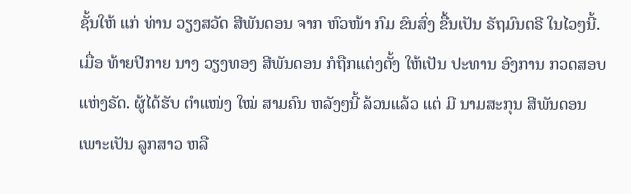ຊັ້ນໃຫ້ ແກ່ ທ່ານ ວຽງສວັດ ສີພັນດອນ ຈາກ ຫົວໜ້າ ກົມ ຂົນສົ່ງ ຂື້ນເປັນ ຣັຖມົນຕຣີ ໃນໄວໆນີ້.
ເມື່ອ ທ້າຍປີກາຍ ນາງ ວຽງທອງ ສີພັນດອນ ກໍຖືກແຕ່ງຕັ້ງ ໃຫ້ເປັນ ປະທານ ອົງການ ກວດສອບ ແຫ່ງຣັດ. ຜູ້ໄດ້ຮັບ ຕຳແໜ່ງ ໃໝ່ ສາມຄົນ ຫລັງໆນີ້ ລ້ວນແລ້ວ ແຕ່ ມີ ນາມສະກຸນ ສີພັນດອນ ເພາະເປັນ ລູກສາວ ຫລື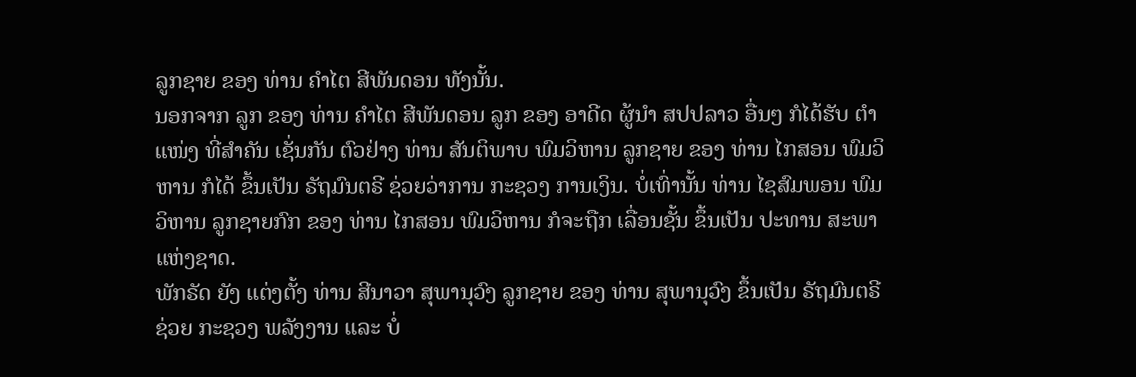ລູກຊາຍ ຂອງ ທ່ານ ຄຳໄຕ ສີພັນດອນ ທັງນັ້ນ.
ນອກຈາກ ລູກ ຂອງ ທ່ານ ຄຳໄຕ ສີພັນດອນ ລູກ ຂອງ ອາດີດ ຜູ້ນຳ ສປປລາວ ອື່ນໆ ກໍໄດ້ຮັບ ຕຳແໜ່ງ ທີ່ສຳຄັນ ເຊັ່ນກັນ ຕົວຢ່າງ ທ່ານ ສັນຕິພາບ ພົມວິຫານ ລູກຊາຍ ຂອງ ທ່ານ ໄກສອນ ພົມວິຫານ ກໍໄດ້ ຂຶ້ນເປັນ ຣັຖມົນຕຣີ ຊ່ວຍວ່າການ ກະຊວງ ການເງິນ. ບໍ່ເທົ່ານັ້ນ ທ່ານ ໄຊສົມພອນ ພົມວິຫານ ລູກຊາຍກົກ ຂອງ ທ່ານ ໄກສອນ ພົມວິຫານ ກໍຈະຖືກ ເລື່ອນຊັ້ນ ຂຶ້ນເປັນ ປະທານ ສະພາ ແຫ່ງຊາດ.
ພັກຣັດ ຍັງ ແຕ່ງຕັ້ງ ທ່ານ ສີນາວາ ສຸພານຸວົງ ລູກຊາຍ ຂອງ ທ່ານ ສຸພານຸວົງ ຂຶ້ນເປັນ ຣັຖມົນຕຣີ ຊ່ວຍ ກະຊວງ ພລັງງານ ແລະ ບໍ່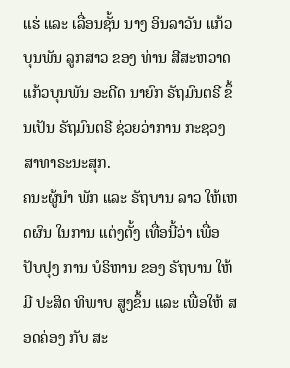ແຮ່ ແລະ ເລື່ອນຊັ້ນ ນາງ ອິນລາວັນ ແກ້ວບຸນພັນ ລູກສາວ ຂອງ ທ່ານ ສີສະຫວາດ ແກ້ວບຸນພັນ ອະດີດ ນາຍົກ ຣັຖມົນຕຣີ ຂຶ້ນເປັນ ຣັຖມົນຕຣີ ຊ່ວຍວ່າການ ກະຊວງ ສາທາຣະນະສຸກ.
ຄນະຜູ້ນຳ ພັກ ແລະ ຣັຖບານ ລາວ ໃຫ້ເຫດຜົນ ໃນການ ແຕ່ງຕັ້ງ ເທື່ອນີ້ວ່າ ເພື່ອ ປັບປຸງ ການ ບໍຣິຫານ ຂອງ ຣັຖບານ ໃຫ້ມີ ປະສິດ ທິພາບ ສູງຂຶ້ນ ແລະ ເພື່ອໃຫ້ ສອດຄ່ອງ ກັບ ສະ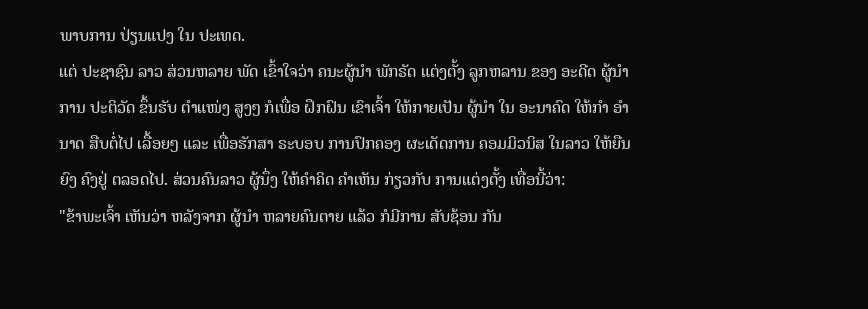ພາບການ ປ່ຽນແປງ ໃນ ປະເທດ.
ແຕ່ ປະຊາຊົນ ລາວ ສ່ວນຫລາຍ ພັດ ເຂົ້າໃຈວ່າ ຄນະຜູ້ນຳ ພັກຣັດ ແຕ່ງຕັ້ງ ລູກຫລານ ຂອງ ອະດີດ ຜູ້ນຳການ ປະຕິວັດ ຂຶ້ນຮັບ ຕຳແໜ່ງ ສູງໆ ກໍເພື່ອ ຝຶກຝົນ ເຂົາເຈົ້າ ໃຫ້ກາຍເປັນ ຜູ້ນຳ ໃນ ອະນາຄົດ ໃຫ້ກຳ ອຳນາດ ສືບຕໍ່ໄປ ເລື້ອຍໆ ແລະ ເພື່ອຮັກສາ ຣະບອບ ການປົກຄອງ ຜະເດັດການ ຄອມມິວນິສ ໃນລາວ ໃຫ້ຍືນຍົງ ຄົງຢູ່ ຕລອດໄປ. ສ່ວນຄົນລາວ ຜູ້ນຶ່ງ ໃຫ້ຄຳຄິດ ຄຳເຫັນ ກ່ຽວກັບ ການແຕ່ງຕັ້ງ ເທື່ອນີ້ວ່າ:
"ຂ້າພະເຈົ້າ ເຫັນວ່າ ຫລັງຈາກ ຜູ້ນຳ ຫລາຍຄົນຕາຍ ແລ້ວ ກໍມີການ ສັບຊ້ອນ ກັນ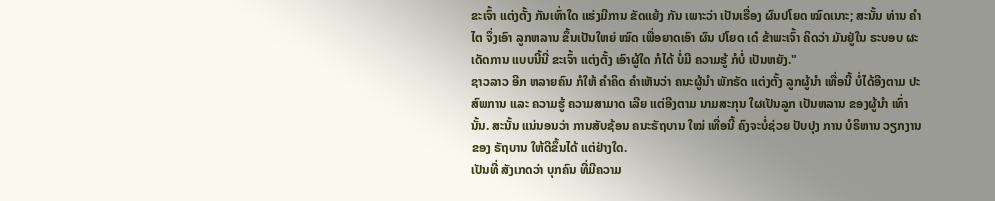ຂະເຈົ້າ ແຕ່ງຕັ້ງ ກັນເທົ່າໃດ ແຮ່ງມີການ ຂັດແຍ້ງ ກັນ ເພາະວ່າ ເປັນເຣື່ອງ ຜົນປໂຍດ ໝົດເນາະ; ສະນັ້ນ ທ່ານ ຄຳໄຕ ຈຶ່ງເອົາ ລູກຫລານ ຂຶ້ນເປັນໃຫຍ່ ໝົດ ເພື່ອຍາດເອົາ ຜົນ ປໂຍດ ເດ໋ ຂ້າພະເຈົ້າ ຄິດວ່າ ມັນຢູ່ໃນ ຣະບອບ ຜະເດັດການ ແບບນີ້ນີ່ ຂະເຈົ້າ ແຕ່ງຕັ້ງ ເອົາຜູ້ໃດ ກໍໄດ້ ບໍ່ມີ ຄວາມຮູ້ ກໍບໍ່ ເປັນຫຍັງ."
ຊາວລາວ ອີກ ຫລາຍຄົນ ກໍໃຫ້ ຄຳຄິດ ຄຳເຫັນວ່າ ຄນະຜູ້ນຳ ພັກຣັດ ແຕ່ງຕັ້ງ ລູກຜູ້ນຳ ເທື່ອນີ້ ບໍ່ໄດ້ອີງຕາມ ປະສົພການ ແລະ ຄວາມຮູ້ ຄວາມສາມາດ ເລີຍ ແຕ່ອີງຕາມ ນາມສະກຸນ ໃຜເປັນລູກ ເປັນຫລານ ຂອງຜູ້ນຳ ເທົ່ານັ້ນ. ສະນັ້ນ ແນ່ນອນວ່າ ການສັບຊ້ອນ ຄນະຣັຖບານ ໃໝ່ ເທື່ອນີ້ ຄົງຈະບໍ່ຊ່ວຍ ປັບປຸງ ການ ບໍຣິຫານ ວຽກງານ ຂອງ ຣັຖບານ ໃຫ້ດີຂຶ້ນໄດ້ ແຕ່ຢ່າງໃດ.
ເປັນທີ່ ສັງເກດວ່າ ບຸກຄົນ ທີ່ມີຄວາມ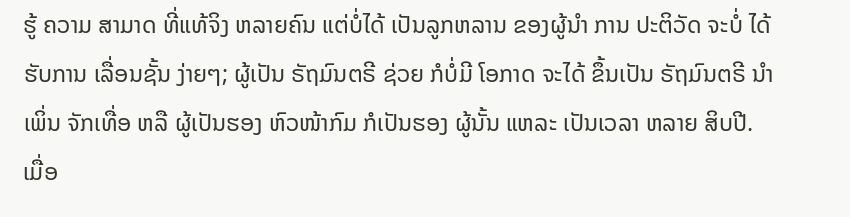ຮູ້ ຄວາມ ສາມາດ ທີ່ແທ້ຈິງ ຫລາຍຄົນ ແຕ່ບໍ່ໄດ້ ເປັນລູກຫລານ ຂອງຜູ້ນຳ ການ ປະຕິວັດ ຈະບໍ່ ໄດ້ ຮັບການ ເລື່ອນຊັ້ນ ງ່າຍໆ; ຜູ້ເປັນ ຣັຖມົນຕຣີ ຊ່ວຍ ກໍບໍ່ມີ ໂອກາດ ຈະໄດ້ ຂຶ້ນເປັນ ຣັຖມົນຕຣີ ນຳເພິ່ນ ຈັກເທື່ອ ຫລື ຜູ້ເປັນຮອງ ຫົວໜ້າກົມ ກໍເປັນຮອງ ຜູ້ນັ້ນ ແຫລະ ເປັນເວລາ ຫລາຍ ສິບປີ.
ເມື່ອ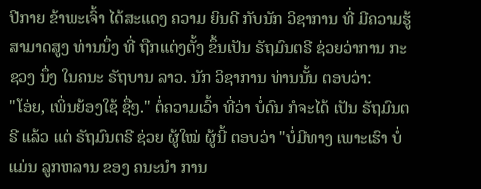ປີກາຍ ຂ້າພະເຈົ້າ ໄດ້ສະແດງ ຄວາມ ຍິນດີ ກັບນັກ ວິຊາການ ທີ່ ມີຄວາມຮູ້ ສາມາດສູງ ທ່ານນຶ່ງ ທີ່ ຖືກແຕ່ງຕັ້ງ ຂຶ້ນເປັນ ຣັຖມົນຕຣີ ຊ່ວຍວ່າການ ກະຊວງ ນຶ່ງ ໃນຄນະ ຣັຖບານ ລາວ. ນັກ ວິຊາການ ທ່ານນັ້ນ ຕອບວ່າ:
"ໂອ່ຍ, ເພິ່ນຍ້ອງໃຊ້ ຊື່ໆ." ຕໍ່ຄວາມເວົ້າ ທີ່ວ່າ ບໍ່ດົນ ກໍຈະໄດ້ ເປັນ ຣັຖມົນຕຣີ ແລ້ວ ແຕ່ ຣັຖມົນຕຣີ ຊ່ວຍ ຜູ້ໃໝ່ ຜູ້ນີ້ ຕອບວ່າ "ບໍ່ມີທາງ ເພາະເຮົາ ບໍ່ແມ່ນ ລູກຫລານ ຂອງ ຄນະນຳ ການ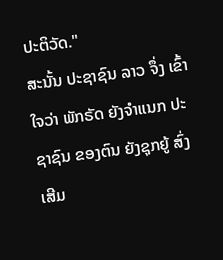ປະຕິວັດ."
ສະນັ້ນ ປະຊາຊົນ ລາວ ຈຶ່ງ ເຂົ້າໃຈວ່າ ພັກຣັດ ຍັງຈຳແນກ ປະຊາຊົນ ຂອງຕົນ ຍັງຊຸກຍູ້ ສົ່ງເສີມ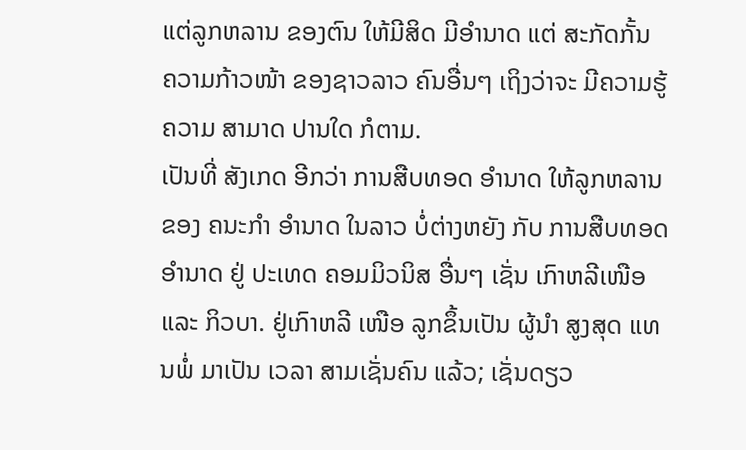ແຕ່ລູກຫລານ ຂອງຕົນ ໃຫ້ມີສິດ ມີອຳນາດ ແຕ່ ສະກັດກັ້ນ ຄວາມກ້າວໜ້າ ຂອງຊາວລາວ ຄົນອື່ນໆ ເຖິງວ່າຈະ ມີຄວາມຮູ້ ຄວາມ ສາມາດ ປານໃດ ກໍຕາມ.
ເປັນທີ່ ສັງເກດ ອີກວ່າ ການສືບທອດ ອຳນາດ ໃຫ້ລູກຫລານ ຂອງ ຄນະກຳ ອຳນາດ ໃນລາວ ບໍ່ຕ່າງຫຍັງ ກັບ ການສືບທອດ ອຳນາດ ຢູ່ ປະເທດ ຄອມມິວນິສ ອື່ນໆ ເຊັ່ນ ເກົາຫລີເໜືອ ແລະ ກິວບາ. ຢູ່ເກົາຫລີ ເໜືອ ລູກຂຶ້ນເປັນ ຜູ້ນຳ ສູງສຸດ ແທນພໍ່ ມາເປັນ ເວລາ ສາມເຊັ່ນຄົນ ແລ້ວ; ເຊັ່ນດຽວ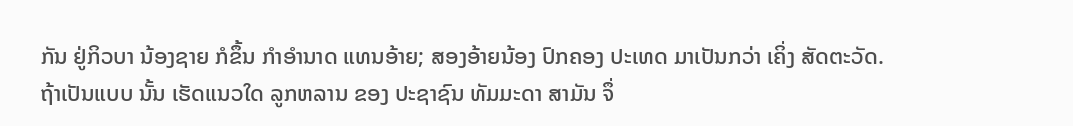ກັນ ຢູ່ກິວບາ ນ້ອງຊາຍ ກໍຂຶ້ນ ກຳອຳນາດ ແທນອ້າຍ; ສອງອ້າຍນ້ອງ ປົກຄອງ ປະເທດ ມາເປັນກວ່າ ເຄິ່ງ ສັດຕະວັດ.
ຖ້າເປັນແບບ ນັ້ນ ເຮັດແນວໃດ ລູກຫລານ ຂອງ ປະຊາຊົນ ທັມມະດາ ສາມັນ ຈຶ່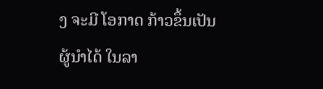ງ ຈະມີ ໂອກາດ ກ້າວຂຶ້ນເປັນ ຜູ້ນຳໄດ້ ໃນລາ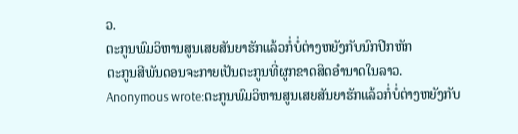ວ.
ຕະກູນພົມວິຫານສູນເສຍສັນຍາຮັກແລ້ວກໍ່ບໍ່ຕ່າງຫຍັງກັບນົກປີກຫັກ
ຕະກູນສີພັນດອນຈະກາຍເປັນຕະກູນທີ່ຜູກຂາດສິດອຳນາດໃນລາວ.
Anonymous wrote:ຕະກູນພົມວິຫານສູນເສຍສັນຍາຮັກແລ້ວກໍ່ບໍ່ຕ່າງຫຍັງກັບ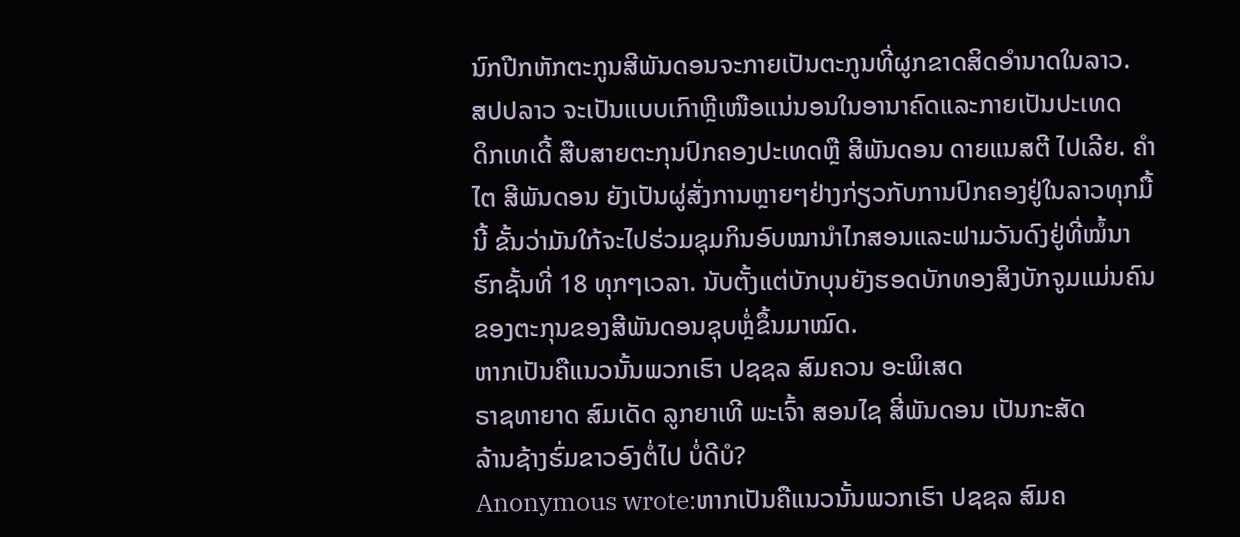ນົກປີກຫັກຕະກູນສີພັນດອນຈະກາຍເປັນຕະກູນທີ່ຜູກຂາດສິດອຳນາດໃນລາວ.
ສປປລາວ ຈະເປັນແບບເກົາຫຼີເໜືອແນ່ນອນໃນອານາຄົດແລະກາຍເປັນປະເທດ
ດິກເທເດີ້ ສືບສາຍຕະກຸນປົກຄອງປະເທດຫຼື ສີພັນດອນ ດາຍແນສຕີ ໄປເລີຍ. ຄຳ
ໄຕ ສີພັນດອນ ຍັງເປັນຜູ່ສັ່ງການຫຼາຍໆຢ່າງກ່ຽວກັບການປົກຄອງຢູ່ໃນລາວທຸກມື້
ນີ້ ຂັ້ນວ່າມັນໃກ້ຈະໄປຮ່ວມຊຸມກິນອົບໝານຳໄກສອນແລະຟາມວັນດົງຢູ່ທີ່ໝໍ້ນາ
ຮົກຊັ້ນທີ່ 18 ທຸກໆເວລາ. ນັບຕັ້ງແຕ່ບັກບຸນຍັງຮອດບັກທອງສິງບັກຈູມແມ່ນຄົນ
ຂອງຕະກຸນຂອງສີພັນດອນຊຸບຫຼໍ່ຂຶ້ນມາໝົດ.
ຫາກເປັນຄືແນວນັ້ນພວກເຮົາ ປຊຊລ ສົມຄວນ ອະພິເສດ
ຣາຊທາຍາດ ສົມເດັດ ລູກຍາເທີ ພະເຈົ້າ ສອນໄຊ ສີ່ພັນດອນ ເປັນກະສັດ
ລ້ານຊ້າງຮົ່ມຂາວອົງຕໍ່ໄປ ບໍ່ດີບໍ?
Anonymous wrote:ຫາກເປັນຄືແນວນັ້ນພວກເຮົາ ປຊຊລ ສົມຄ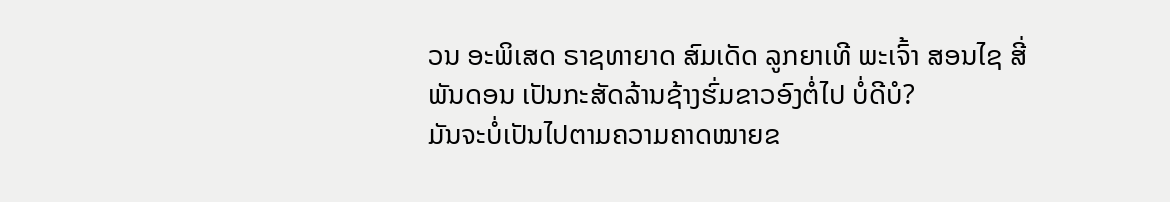ວນ ອະພິເສດ ຣາຊທາຍາດ ສົມເດັດ ລູກຍາເທີ ພະເຈົ້າ ສອນໄຊ ສີ່ພັນດອນ ເປັນກະສັດລ້ານຊ້າງຮົ່ມຂາວອົງຕໍ່ໄປ ບໍ່ດີບໍ?
ມັນຈະບໍ່ເປັນໄປຕາມຄວາມຄາດໝາຍຂ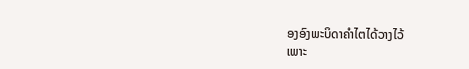ອງອົງພະບິດາຄຳໄຕໄດ້ວາງໄວ້
ເພາະ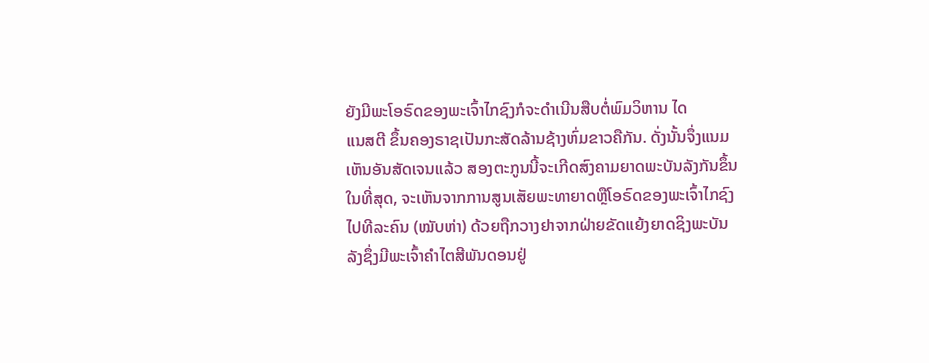ຍັງມີພະໂອຣົດຂອງພະເຈົ້າໄກຊົງກໍຈະດຳເນີນສືບຕໍ່ພົມວິຫານ ໄດ
ແນສຕີ ຂຶ້ນຄອງຣາຊເປັນກະສັດລ້ານຊ້າງຫົ່ມຂາວຄືກັນ. ດັ່ງນັ້ນຈຶ່ງແນມ
ເຫັນອັນສັດເຈນແລ້ວ ສອງຕະກູນນີ້ຈະເກີດສົງຄາມຍາດພະບັນລັງກັນຂຶ້ນ
ໃນທີ່ສຸດ, ຈະເຫັນຈາກການສູນເສັຍພະທາຍາດຫຼືໂອຣົດຂອງພະເຈົ້າໄກຊົງ
ໄປທີລະຄົນ (ໝັບຫ່າ) ດ້ວຍຖືກວາງຢາຈາກຝ່າຍຂັດແຍ້ງຍາດຊິງພະບັນ
ລັງຊຶ່ງມີພະເຈົ້າຄຳໄຕສີພັນດອນຢູ່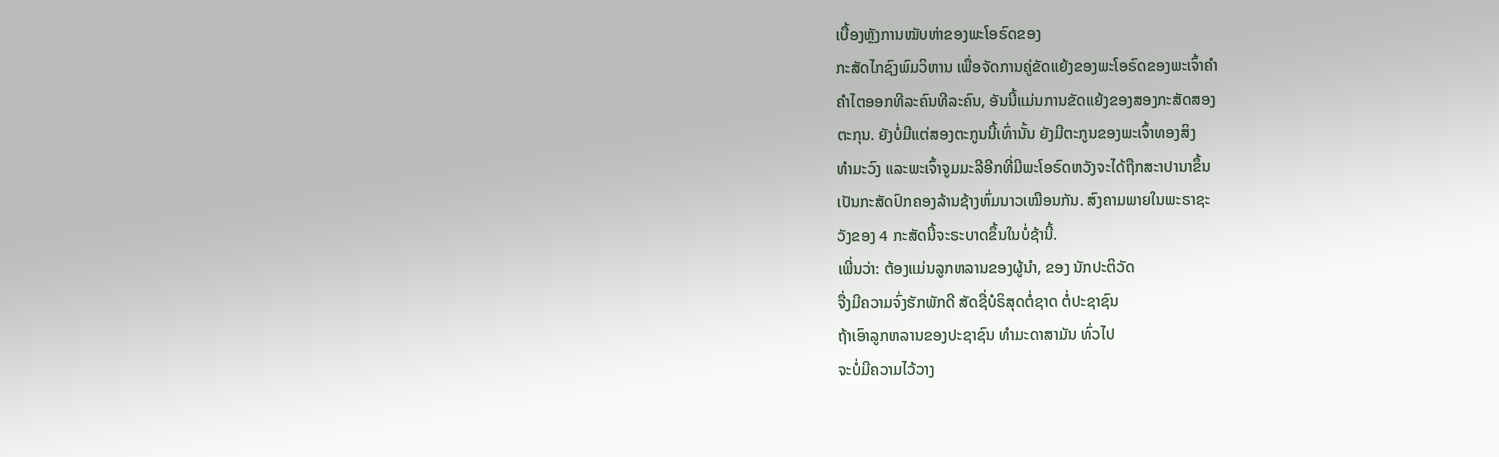ເບື້ອງຫຼັງການໝັບຫ່າຂອງພະໂອຣົດຂອງ
ກະສັດໄກຊົງພົມວິຫານ ເພື່ອຈັດການຄູ່ຂັດແຍ້ງຂອງພະໂອຣົດຂອງພະເຈົ້າຄຳ
ຄຳໄຕອອກທີລະຄົນທີລະຄົນ, ອັນນີ້ແມ່ນການຂັດແຍ້ງຂອງສອງກະສັດສອງ
ຕະກຸນ. ຍັງບໍ່ມີແຕ່ສອງຕະກູນນີ້ເທົ່ານັ້ນ ຍັງມີຕະກູນຂອງພະເຈົ້າທອງສິງ
ທຳມະວົງ ແລະພະເຈົ້າຈູມມະລີອີກທີ່ມີພະໂອຣົດຫວັງຈະໄດ້ຖືກສະາປານາຂຶ້ນ
ເປັນກະສັດປົກຄອງລ້ານຊ້າງຫົ່ມນາວເໝືອນກັນ. ສົງຄາມພາຍໃນພະຣາຊະ
ວັງຂອງ 4 ກະສັດນີ້ຈະຣະບາດຂຶ້ນໃນບໍ່ຊ້ານີ້.
ເພີ່ນວ່າ: ຕ້ອງແມ່ນລູກຫລານຂອງຜູ້ນຳ, ຂອງ ນັກປະຕິວັດ
ຈື່ງມີຄວາມຈົ່ງຮັກພັກດີ ສັດຊື່ບໍຣິສຸດຕໍ່ຊາດ ຕໍ່ປະຊາຊົນ
ຖ້າເອົາລູກຫລານຂອງປະຊາຊົນ ທຳມະດາສາມັນ ທົ່ວໄປ
ຈະບໍ່ມີຄວາມໄວ້ວາງ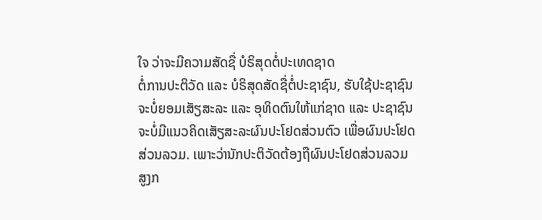ໃຈ ວ່າຈະມີຄວາມສັດຊື່ ບໍຣິສຸດຕໍ່ປະເທດຊາດ
ຕໍ່ການປະຕິວັດ ແລະ ບໍຣິສຸດສັດຊື່ຕໍ່ປະຊາຊົນ, ຮັບໃຊ້ປະຊາຊົນ
ຈະບໍ່ຍອມເສັຽສະລະ ແລະ ອຸທິດຕົນໃຫ້ແກ່ຊາດ ແລະ ປະຊາຊົນ
ຈະບໍ່ມີແນວຄິດເສັຽສະລະຜົນປະໂຢດສ່ວນຕົວ ເພື່ອຜົນປະໂຢດ
ສ່ວນລວມ. ເພາະວ່ານັກປະຕິວັດຕ້ອງຖືຜົນປະໂຢດສ່ວນລວມ
ສູງກ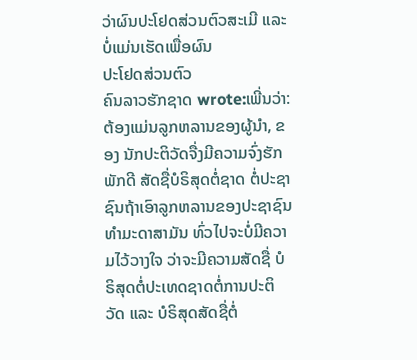ວ່າຜົນປະໂຢດສ່ວນຕົວສະເມີ ແລະ ບໍ່ແມ່ນເຮັດເພື່ອຜົນ
ປະໂຢດສ່ວນຕົວ
ຄົນລາວຮັກຊາດ wrote:ເພີ່ນວ່າ: ຕ້ອງແມ່ນລູກຫລານຂອງຜູ້ນຳ, ຂອງ ນັກປະຕິວັດຈື່ງມີຄວາມຈົ່ງຮັກພັກດີ ສັດຊື່ບໍຣິສຸດຕໍ່ຊາດ ຕໍ່ປະຊາຊົນຖ້າເອົາລູກຫລານຂອງປະຊາຊົນ ທຳມະດາສາມັນ ທົ່ວໄປຈະບໍ່ມີຄວາມໄວ້ວາງໃຈ ວ່າຈະມີຄວາມສັດຊື່ ບໍຣິສຸດຕໍ່ປະເທດຊາດຕໍ່ການປະຕິວັດ ແລະ ບໍຣິສຸດສັດຊື່ຕໍ່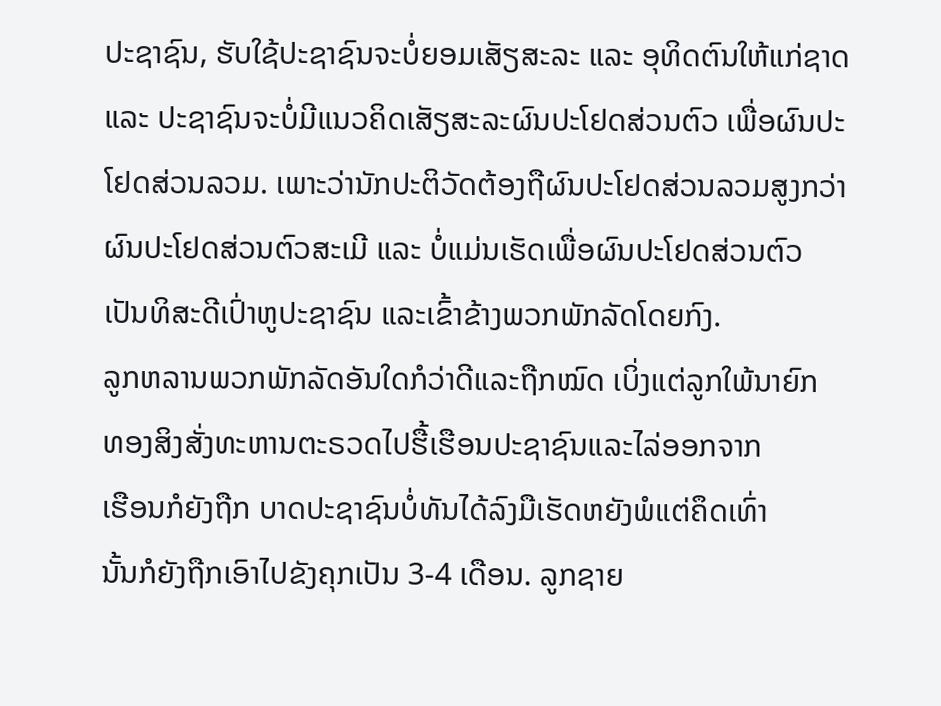ປະຊາຊົນ, ຮັບໃຊ້ປະຊາຊົນຈະບໍ່ຍອມເສັຽສະລະ ແລະ ອຸທິດຕົນໃຫ້ແກ່ຊາດ ແລະ ປະຊາຊົນຈະບໍ່ມີແນວຄິດເສັຽສະລະຜົນປະໂຢດສ່ວນຕົວ ເພື່ອຜົນປະໂຢດສ່ວນລວມ. ເພາະວ່ານັກປະຕິວັດຕ້ອງຖືຜົນປະໂຢດສ່ວນລວມສູງກວ່າຜົນປະໂຢດສ່ວນຕົວສະເມີ ແລະ ບໍ່ແມ່ນເຮັດເພື່ອຜົນປະໂຢດສ່ວນຕົວ
ເປັນທິສະດີເປົ່າຫູປະຊາຊົນ ແລະເຂົ້າຂ້າງພວກພັກລັດໂດຍກົງ.
ລູກຫລານພວກພັກລັດອັນໃດກໍວ່າດີແລະຖືກໝົດ ເບິ່ງແຕ່ລູກໃພ້ນາຍົກ
ທອງສິງສັ່ງທະຫານຕະຣວດໄປຮື້ເຮືອນປະຊາຊົນແລະໄລ່ອອກຈາກ
ເຮືອນກໍຍັງຖືກ ບາດປະຊາຊົນບໍ່ທັນໄດ້ລົງມືເຮັດຫຍັງພໍແຕ່ຄຶດເທົ່າ
ນັ້ນກໍຍັງຖືກເອົາໄປຂັງຄຸກເປັນ 3-4 ເດືອນ. ລູກຊາຍ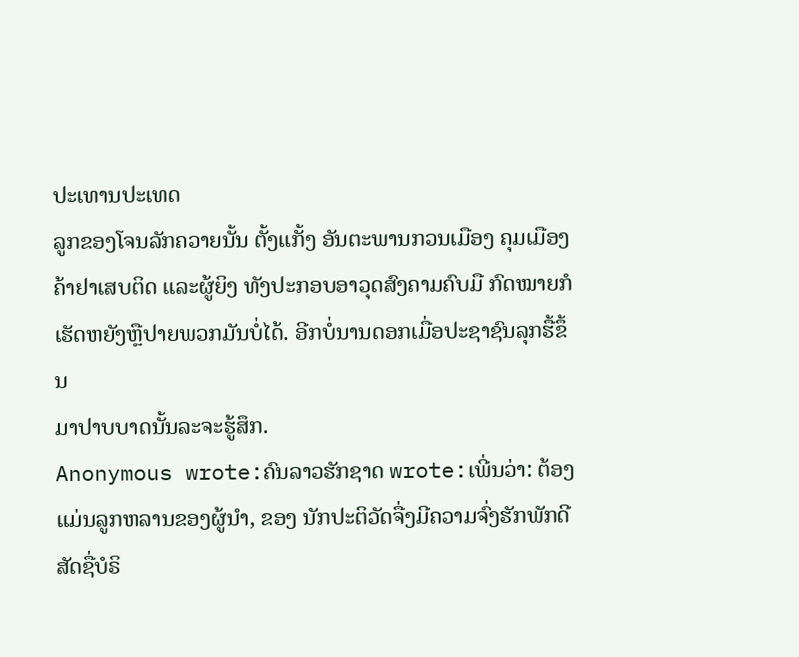ປະເທານປະເທດ
ລູກຂອງໂຈນລັກຄວາຍນັ້ນ ຕັ້ງແກັ້ງ ອັນຕະພານກວນເມືອງ ຄຸມເມືອງ
ຄ້າຢາເສບຕິດ ແລະຜູ້ຍິງ ທັງປະກອບອາວຸດສົງຄາມຄົບມື ກົດໝາຍກໍ
ເຮັດຫຍັງຫຼືປາຍພວກມັນບໍ່ໄດ້. ອີກບໍ່ນານດອກເມື່ອປະຊາຊົນລຸກຮື້ຂຶ້ນ
ມາປາບບາດນັ້ນລະຈະຮູ້ສຶກ.
Anonymous wrote:ຄົນລາວຮັກຊາດ wrote:ເພີ່ນວ່າ: ຕ້ອງແມ່ນລູກຫລານຂອງຜູ້ນຳ, ຂອງ ນັກປະຕິວັດຈື່ງມີຄວາມຈົ່ງຮັກພັກດີ ສັດຊື່ບໍຣິ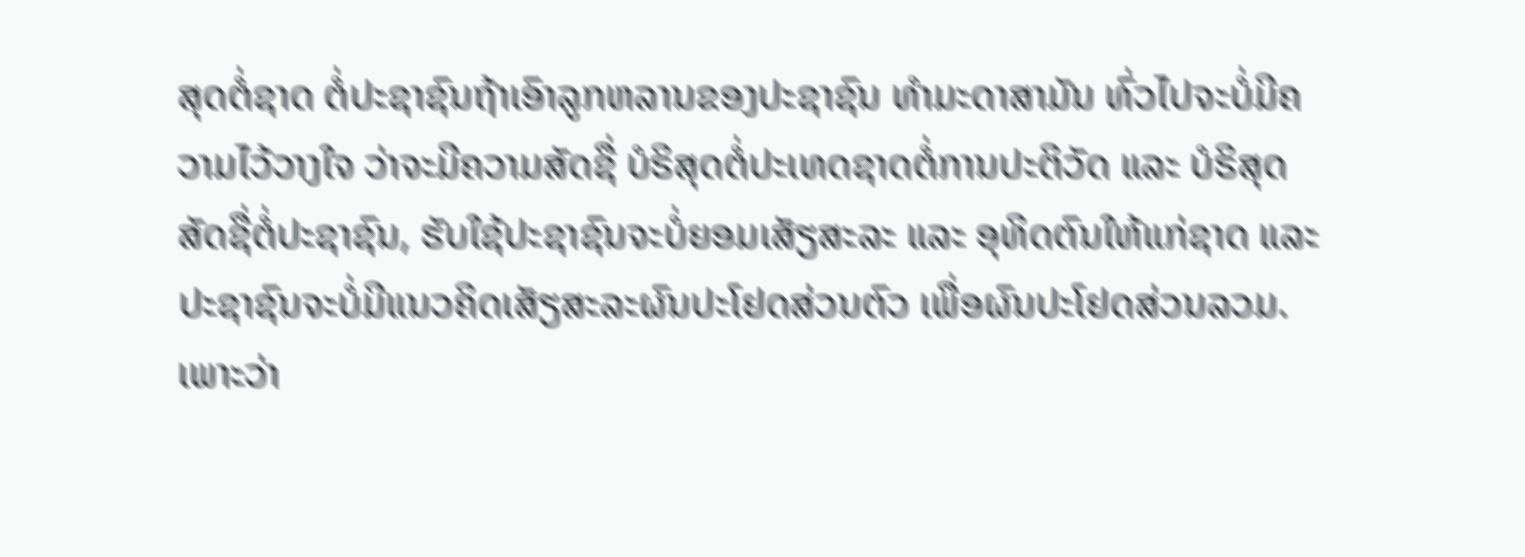ສຸດຕໍ່ຊາດ ຕໍ່ປະຊາຊົນຖ້າເອົາລູກຫລານຂອງປະຊາຊົນ ທຳມະດາສາມັນ ທົ່ວໄປຈະບໍ່ມີຄວາມໄວ້ວາງໃຈ ວ່າຈະມີຄວາມສັດຊື່ ບໍຣິສຸດຕໍ່ປະເທດຊາດຕໍ່ການປະຕິວັດ ແລະ ບໍຣິສຸດສັດຊື່ຕໍ່ປະຊາຊົນ, ຮັບໃຊ້ປະຊາຊົນຈະບໍ່ຍອມເສັຽສະລະ ແລະ ອຸທິດຕົນໃຫ້ແກ່ຊາດ ແລະ ປະຊາຊົນຈະບໍ່ມີແນວຄິດເສັຽສະລະຜົນປະໂຢດສ່ວນຕົວ ເພື່ອຜົນປະໂຢດສ່ວນລວມ. ເພາະວ່າ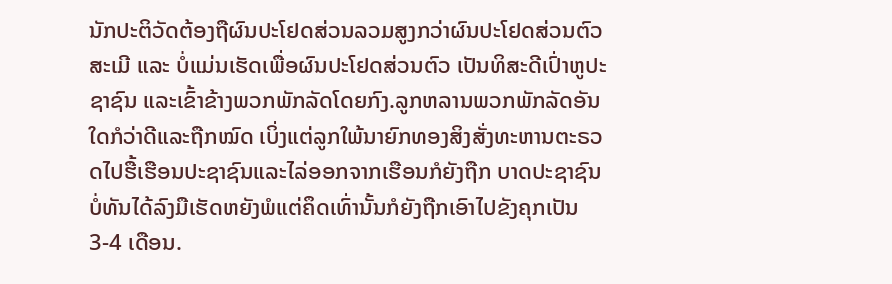ນັກປະຕິວັດຕ້ອງຖືຜົນປະໂຢດສ່ວນລວມສູງກວ່າຜົນປະໂຢດສ່ວນຕົວສະເມີ ແລະ ບໍ່ແມ່ນເຮັດເພື່ອຜົນປະໂຢດສ່ວນຕົວ ເປັນທິສະດີເປົ່າຫູປະຊາຊົນ ແລະເຂົ້າຂ້າງພວກພັກລັດໂດຍກົງ.ລູກຫລານພວກພັກລັດອັນໃດກໍວ່າດີແລະຖືກໝົດ ເບິ່ງແຕ່ລູກໃພ້ນາຍົກທອງສິງສັ່ງທະຫານຕະຣວດໄປຮື້ເຮືອນປະຊາຊົນແລະໄລ່ອອກຈາກເຮືອນກໍຍັງຖືກ ບາດປະຊາຊົນບໍ່ທັນໄດ້ລົງມືເຮັດຫຍັງພໍແຕ່ຄຶດເທົ່ານັ້ນກໍຍັງຖືກເອົາໄປຂັງຄຸກເປັນ 3-4 ເດືອນ.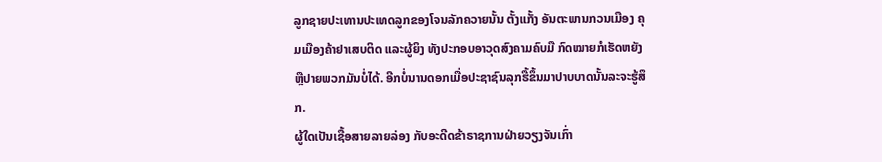ລູກຊາຍປະເທານປະເທດລູກຂອງໂຈນລັກຄວາຍນັ້ນ ຕັ້ງແກັ້ງ ອັນຕະພານກວນເມືອງ ຄຸມເມືອງຄ້າຢາເສບຕິດ ແລະຜູ້ຍິງ ທັງປະກອບອາວຸດສົງຄາມຄົບມື ກົດໝາຍກໍເຮັດຫຍັງຫຼືປາຍພວກມັນບໍ່ໄດ້. ອີກບໍ່ນານດອກເມື່ອປະຊາຊົນລຸກຮື້ຂຶ້ນມາປາບບາດນັ້ນລະຈະຮູ້ສຶກ.
ຜູ້ໃດເປັນເຊື້ອສາຍລາຍລ່ອງ ກັບອະດີດຂ້າຣາຊການຝ່າຍວຽງຈັນເກົ່າ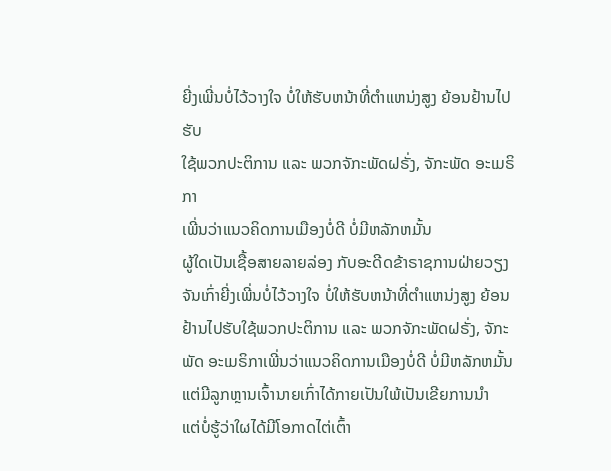ຍີ່ງເພີ່ນບໍ່ໄວ້ວາງໃຈ ບໍ່ໃຫ້ຮັບຫນ້າທີ່ຕຳແຫນ່ງສູງ ຍ້ອນຢ້ານໄປຮັບ
ໃຊ້ພວກປະຕິການ ແລະ ພວກຈັກະພັດຝຣັ່ງ, ຈັກະພັດ ອະເມຣິກາ
ເພີ່ນວ່າແນວຄິດການເມືອງບໍ່ດີ ບໍ່ມີຫລັກຫມັ້ນ
ຜູ້ໃດເປັນເຊື້ອສາຍລາຍລ່ອງ ກັບອະດີດຂ້າຣາຊການຝ່າຍວຽງຈັນເກົ່າຍີ່ງເພີ່ນບໍ່ໄວ້ວາງໃຈ ບໍ່ໃຫ້ຮັບຫນ້າທີ່ຕຳແຫນ່ງສູງ ຍ້ອນຢ້ານໄປຮັບໃຊ້ພວກປະຕິການ ແລະ ພວກຈັກະພັດຝຣັ່ງ, ຈັກະພັດ ອະເມຣິກາເພີ່ນວ່າແນວຄິດການເມືອງບໍ່ດີ ບໍ່ມີຫລັກຫມັ້ນ
ແຕ່ມີລູກຫຼານເຈົ້ານາຍເກົ່າໄດ້ກາຍເປັນໃພ້ເປັນເຂີຍການນຳ
ແຕ່ບໍ່ຮູ້ວ່າໃຜໄດ້ມີໂອກາດໄຕ່ເຕົ້າ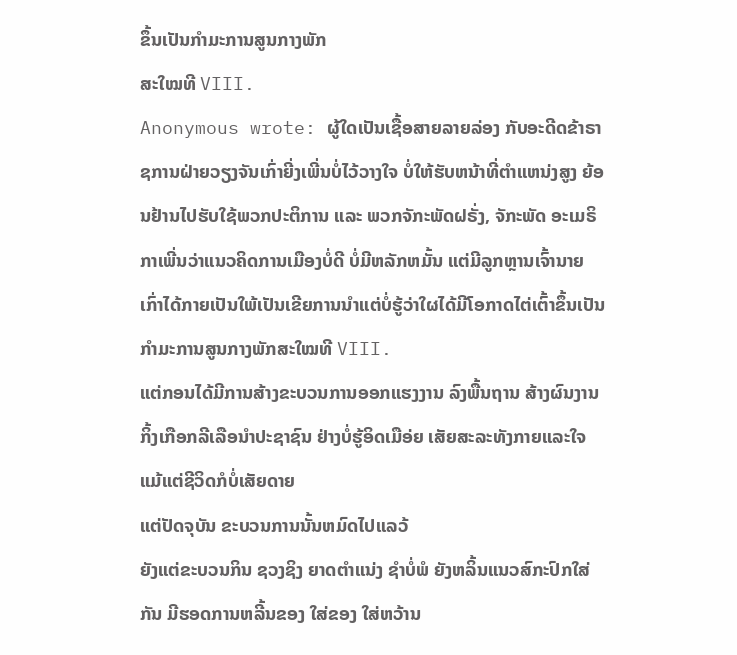ຂຶ້ນເປັນກຳມະການສູນກາງພັກ
ສະໃໝທີ VIII.
Anonymous wrote: ຜູ້ໃດເປັນເຊື້ອສາຍລາຍລ່ອງ ກັບອະດີດຂ້າຣາຊການຝ່າຍວຽງຈັນເກົ່າຍີ່ງເພີ່ນບໍ່ໄວ້ວາງໃຈ ບໍ່ໃຫ້ຮັບຫນ້າທີ່ຕຳແຫນ່ງສູງ ຍ້ອນຢ້ານໄປຮັບໃຊ້ພວກປະຕິການ ແລະ ພວກຈັກະພັດຝຣັ່ງ, ຈັກະພັດ ອະເມຣິກາເພີ່ນວ່າແນວຄິດການເມືອງບໍ່ດີ ບໍ່ມີຫລັກຫມັ້ນ ແຕ່ມີລູກຫຼານເຈົ້ານາຍເກົ່າໄດ້ກາຍເປັນໃພ້ເປັນເຂີຍການນຳແຕ່ບໍ່ຮູ້ວ່າໃຜໄດ້ມີໂອກາດໄຕ່ເຕົ້າຂຶ້ນເປັນກຳມະການສູນກາງພັກສະໃໝທີ VIII.
ແຕ່ກອນໄດ້ມີການສ້າງຂະບວນການອອກແຮງງານ ລົງພື້ນຖານ ສ້າງຜົນງານ ກິ້ງເກືອກລີເລືອນຳປະຊາຊົນ ຢ່າງບໍ່ຮູ້ອິດເມືອ່ຍ ເສັຍສະລະທັງກາຍແລະໃຈ ແມ້ແຕ່ຊີວິດກໍບໍ່ເສັຍດາຍ
ແຕ່ປັດຈຸບັນ ຂະບວນການນັ້ນຫມົດໄປແລວ້
ຍັງແຕ່ຂະບວນກິນ ຊວງຊິງ ຍາດຕຳແນ່ງ ຊຳບໍ່ພໍ ຍັງຫລິ້ນແນວສົກະປົກໃສ່ກັນ ມີຮອດການຫລີ້ນຂອງ ໃສ່ຂອງ ໃສ່ຫວ້ານ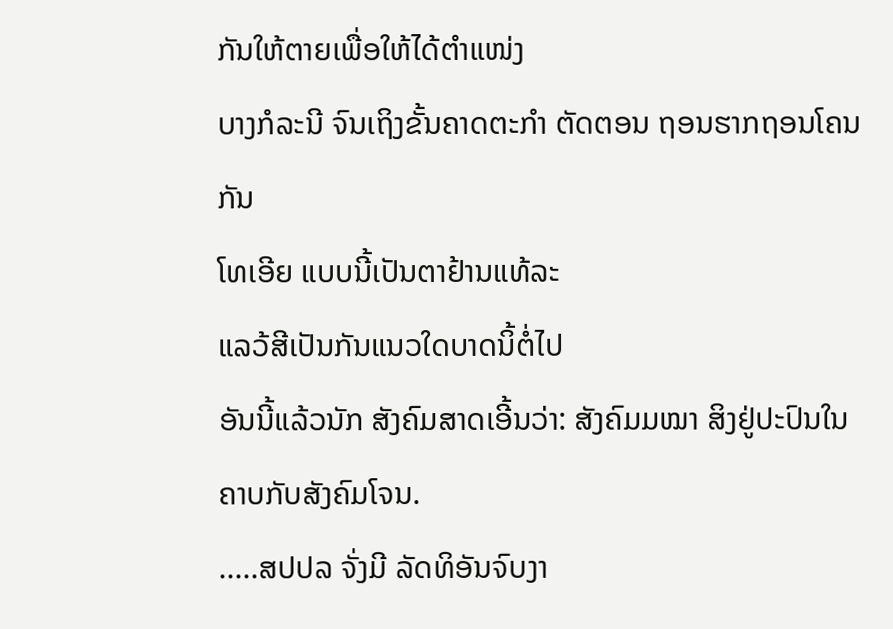ກັນໃຫ້ຕາຍເພື່ອໃຫ້ໄດ້ຕຳແໜ່ງ
ບາງກໍລະນີ ຈົນເຖິງຂັ້ນຄາດຕະກຳ ຕັດຕອນ ຖອນຮາກຖອນໂຄນກັນ
ໂທເອີຍ ແບບນີ້ເປັນຕາຢ້ານແທ້ລະ
ແລວ້ສີເປັນກັນແນວໃດບາດນິ້ຕໍ່ໄປ
ອັນນີ້ແລ້ວນັກ ສັງຄົມສາດເອີ້ນວ່າ: ສັງຄົມມໝາ ສິງຢູ່ປະປົນໃນຄາບກັບສັງຄົມໂຈນ.
.....ສປປລ ຈັ່ງມີ ລັດທິອັນຈົບງາ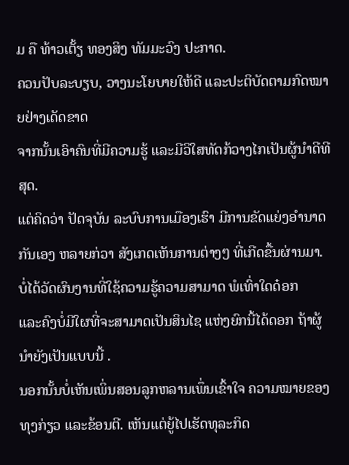ມ ຄື ທ້າວເຕັ້ຽ ທອງສິງ ທັມມະວົງ ປະກາດ.
ຄວນປັບລະບຽບ, ວາງນະໂຍບາຍໃຫ້ດີ ແລະປະຕິບັດຕາມກົດໝາຍຢ່າງເດັດຂາດ
ຈາກນັ້ນເອົາຄົນທີ່ມີຄວາມຮູ້ ແລະມີວິໃສທັດກ້ວາງໄກເປັນຜູ້ນຳດີທີສຸດ.
ແຕ່ຄິດວ່າ ປັດຈຸບັນ ລະບົບການເມືອງເຮົາ ມີການຂັດແຍ່ງອຳນາດກັນເອງ ຫລາຍກ່ວາ ສັງເກດເຫັນການຕ່າງໆ ທີ່ເກີດຂື້ນຜ່ານມາ. ບໍ່ໄດ້ວັດຜົນງານທີ່ໃຊ້ຄວາມຮູ້ຄວາມສາມາດ ພໍເທົ່າໃດດ໋ອກ
ແລະຄົງບໍ່ມີໃຜທີ່ຈະສາມາດເປັນສິນໄຊ ແຫ່ງຍົກນີ້ໄດ້ດອກ ຖ້າຜູ້ນຳຍັງເປັນແບບນີ້ .
ນອກນັ້ນບໍ່ເຫັນເພິ່ນສອນລູກຫລານເພຶ່ນເຂົ້າໃຈ ຄວາມໝາຍຂອງ ທຸງກ່ຽວ ແລະຂ້ອນຕີ. ເຫັນແຕ່ຍູ້ໄປເຮັດທຸລະກິດ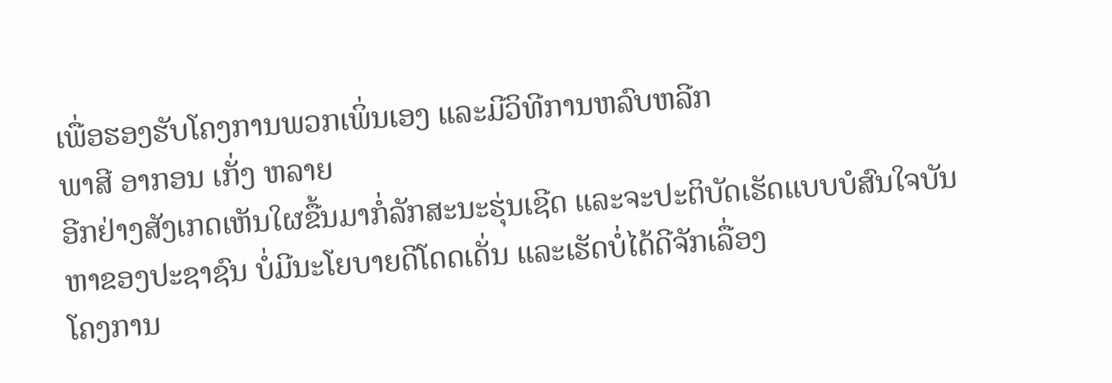ເພື່ອຮອງຮັບໂຄງການພວກເພິ່ນເອງ ແລະມີວິທີການຫລົບຫລີກ
ພາສີ ອາກອນ ເກັ່ງ ຫລາຍ
ອີກຢ່າງສັງເກດເຫັນໃຜຂື້ນມາກໍ່ລັກສະນະຮຸ່ນເຊີດ ແລະຈະປະຕິບັດເຮັດແບບບໍສົນໃຈບັນຫາຂອງປະຊາຊົນ ບໍ່ມີນະໂຍບາຍດີໂດດເດັ່ນ ແລະເຮັດບໍ່ໄດ້ດີຈັກເລື່ອງ
ໂຄງການ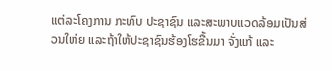ແຕ່ລະໂຄງການ ກະທົບ ປະຊາຊົນ ແລະສະພາບແວດລ້ອມເປັນສ່ວນໃຫ່ຍ ແລະຖ້າໃຫ້ປະຊາຊົນຮ້ອງໂຮຂື້ນມາ ຈັ່ງແກ້ ແລະ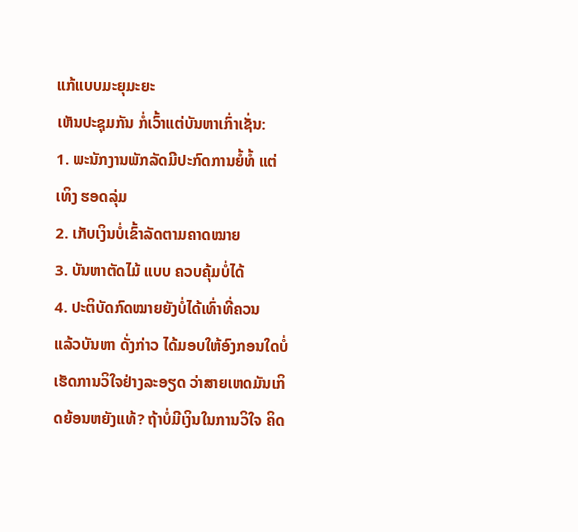ແກ້ແບບມະຍຸມະຍະ
ເຫັນປະຊຸມກັນ ກໍ່ເວົ້າແຕ່ບັນຫາເກົ່າເຊັ່ນ:
1. ພະນັກງານພັກລັດມີປະກົດການຍໍ້ທໍ້ ແຕ່ເທິງ ຮອດລຸ່ມ
2. ເກັບເງິນບໍ່ເຂົ້າລັດຕາມຄາດໝາຍ
3. ບັນຫາຕັດໄມ້ ແບບ ຄວບຄຸ້ມບໍ່ໄດ້
4. ປະຕິບັດກົດໝາຍຍັງບໍ່ໄດ້ເທົ່າທີ່ຄວນ
ແລ້ວບັນຫາ ດັ່ງກ່າວ ໄດ້ມອບໃຫ້ອົງກອນໃດບໍ່ ເຮັດການວິໃຈຢ່າງລະອຽດ ວ່າສາຍເຫດມັນເກິດຍ້ອນຫຍັງແທ້? ຖ້າບໍ່ມີເງິນໃນການວິໃຈ ຄິດ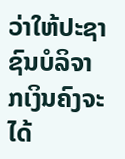ວ່າໃຫ້ປະຊາຊົນບໍລິຈາກເງິນຄົງຈະໄດ້